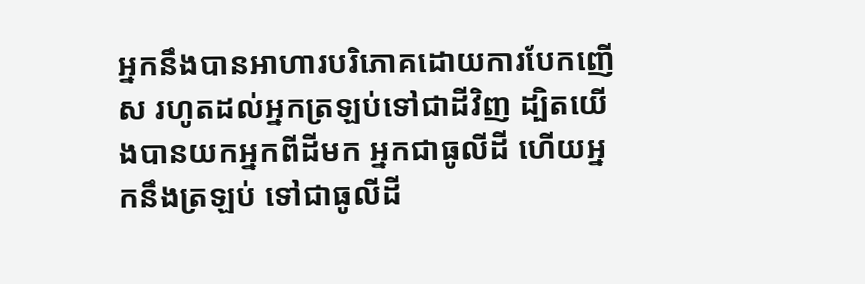អ្នកនឹងបានអាហារបរិភោគដោយការបែកញើស រហូតដល់អ្នកត្រឡប់ទៅជាដីវិញ ដ្បិតយើងបានយកអ្នកពីដីមក អ្នកជាធូលីដី ហើយអ្នកនឹងត្រឡប់ ទៅជាធូលីដី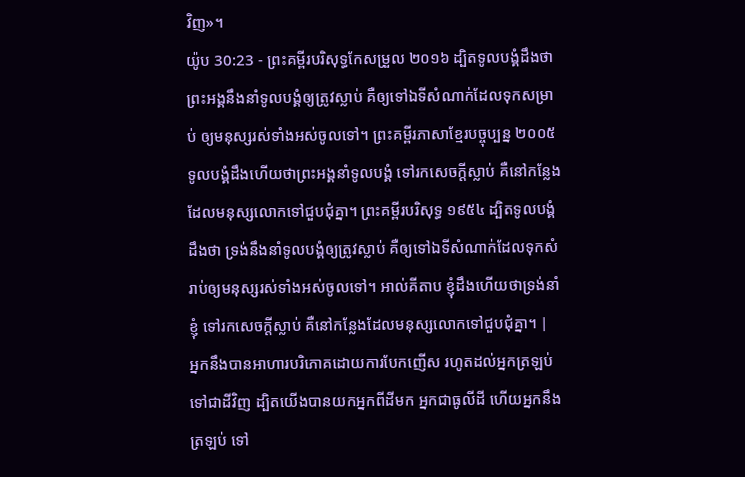វិញ»។
យ៉ូប 30:23 - ព្រះគម្ពីរបរិសុទ្ធកែសម្រួល ២០១៦ ដ្បិតទូលបង្គំដឹងថា ព្រះអង្គនឹងនាំទូលបង្គំឲ្យត្រូវស្លាប់ គឺឲ្យទៅឯទីសំណាក់ដែលទុកសម្រាប់ ឲ្យមនុស្សរស់ទាំងអស់ចូលទៅ។ ព្រះគម្ពីរភាសាខ្មែរបច្ចុប្បន្ន ២០០៥ ទូលបង្គំដឹងហើយថាព្រះអង្គនាំទូលបង្គំ ទៅរកសេចក្ដីស្លាប់ គឺនៅកន្លែងដែលមនុស្សលោកទៅជួបជុំគ្នា។ ព្រះគម្ពីរបរិសុទ្ធ ១៩៥៤ ដ្បិតទូលបង្គំដឹងថា ទ្រង់នឹងនាំទូលបង្គំឲ្យត្រូវស្លាប់ គឺឲ្យទៅឯទីសំណាក់ដែលទុកសំរាប់ឲ្យមនុស្សរស់ទាំងអស់ចូលទៅ។ អាល់គីតាប ខ្ញុំដឹងហើយថាទ្រង់នាំខ្ញុំ ទៅរកសេចក្ដីស្លាប់ គឺនៅកន្លែងដែលមនុស្សលោកទៅជួបជុំគ្នា។ |
អ្នកនឹងបានអាហារបរិភោគដោយការបែកញើស រហូតដល់អ្នកត្រឡប់ទៅជាដីវិញ ដ្បិតយើងបានយកអ្នកពីដីមក អ្នកជាធូលីដី ហើយអ្នកនឹងត្រឡប់ ទៅ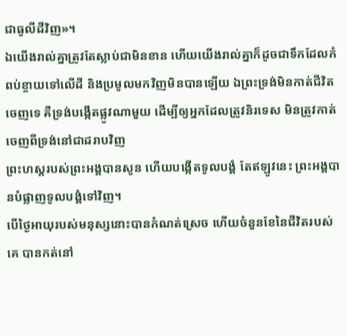ជាធូលីដីវិញ»។
ឯយើងរាល់គ្នាត្រូវតែស្លាប់ជាមិនខាន ហើយយើងរាល់គ្នាក៏ដូចជាទឹកដែលកំពប់ខ្ចាយទៅលើដី និងប្រមូលមកវិញមិនបានឡើយ ឯព្រះទ្រង់មិនកាត់ជីវិតចេញទេ គឺទ្រង់បង្កើតផ្លូវណាមួយ ដើម្បីឲ្យអ្នកដែលត្រូវនិរទេស មិនត្រូវកាត់ចេញពីទ្រង់នៅជាដរាបវិញ
ព្រះហស្តរបស់ព្រះអង្គបានសូន ហើយបង្កើតទូលបង្គំ តែឥឡូវនេះ ព្រះអង្គបានបំផ្លាញទូលបង្គំទៅវិញ។
បើថ្ងៃអាយុរបស់មនុស្សនោះបានកំណត់ស្រេច ហើយចំនួនខែនៃជីវិតរបស់គេ បានកត់នៅ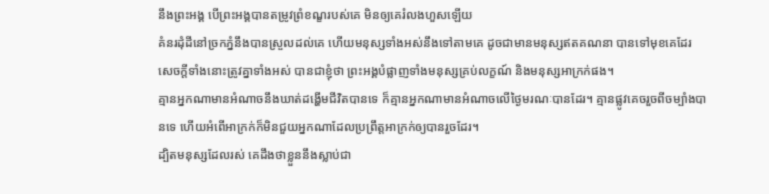នឹងព្រះអង្គ បើព្រះអង្គបានតម្រូវព្រំខណ្ខរបស់គេ មិនឲ្យគេរំលងហួសឡើយ
គំនរដុំដីនៅច្រកភ្នំនឹងបានស្រួលដល់គេ ហើយមនុស្សទាំងអស់នឹងទៅតាមគេ ដូចជាមានមនុស្សឥតគណនា បានទៅមុខគេដែរ
សេចក្ដីទាំងនោះត្រូវគ្នាទាំងអស់ បានជាខ្ញុំថា ព្រះអង្គបំផ្លាញទាំងមនុស្សគ្រប់លក្ខណ៍ និងមនុស្សអាក្រក់ផង។
គ្មានអ្នកណាមានអំណាចនឹងឃាត់ដង្ហើមជីវិតបានទេ ក៏គ្មានអ្នកណាមានអំណាចលើថ្ងៃមរណៈបានដែរ។ គ្មានផ្លូវគេចរួចពីចម្បាំងបានទេ ហើយអំពើអាក្រក់ក៏មិនជួយអ្នកណាដែលប្រព្រឹត្តអាក្រក់ឲ្យបានរួចដែរ។
ដ្បិតមនុស្សដែលរស់ គេដឹងថាខ្លួននឹងស្លាប់ជា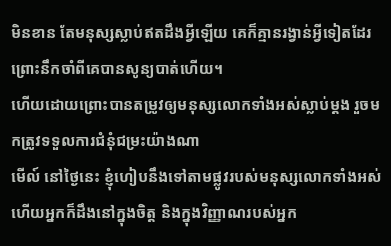មិនខាន តែមនុស្សស្លាប់ឥតដឹងអ្វីឡើយ គេក៏គ្មានរង្វាន់អ្វីទៀតដែរ ព្រោះនឹកចាំពីគេបានសូន្យបាត់ហើយ។
ហើយដោយព្រោះបានតម្រូវឲ្យមនុស្សលោកទាំងអស់ស្លាប់ម្ដង រួចមកត្រូវទទួលការជំនុំជម្រះយ៉ាងណា
មើល៍ នៅថ្ងៃនេះ ខ្ញុំហៀបនឹងទៅតាមផ្លូវរបស់មនុស្សលោកទាំងអស់ ហើយអ្នកក៏ដឹងនៅក្នុងចិត្ត និងក្នុងវិញ្ញាណរបស់អ្នក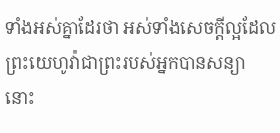ទាំងអស់គ្នាដែរថា អស់ទាំងសេចក្ដីល្អដែលព្រះយេហូវ៉ាជាព្រះរបស់អ្នកបានសន្យា នោះ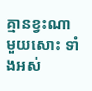គ្មានខ្វះណាមួយសោះ ទាំងអស់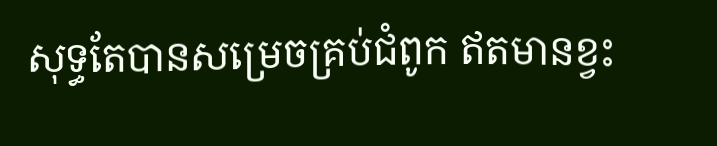សុទ្ធតែបានសម្រេចគ្រប់ជំពូក ឥតមានខ្វះ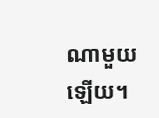ណាមួយឡើយ។